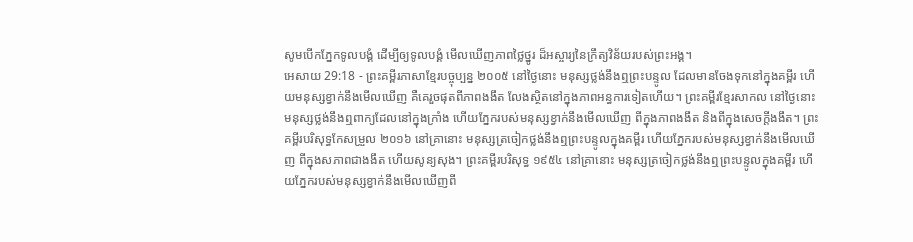សូមបើកភ្នែកទូលបង្គំ ដើម្បីឲ្យទូលបង្គំ មើលឃើញភាពថ្លៃថ្នូរ ដ៏អស្ចារ្យនៃក្រឹត្យវិន័យរបស់ព្រះអង្គ។
អេសាយ 29:18 - ព្រះគម្ពីរភាសាខ្មែរបច្ចុប្បន្ន ២០០៥ នៅថ្ងៃនោះ មនុស្សថ្លង់នឹងឮព្រះបន្ទូល ដែលមានចែងទុកនៅក្នុងគម្ពីរ ហើយមនុស្សខ្វាក់នឹងមើលឃើញ គឺគេរួចផុតពីភាពងងឹត លែងស្ថិតនៅក្នុងភាពអន្ធការទៀតហើយ។ ព្រះគម្ពីរខ្មែរសាកល នៅថ្ងៃនោះ មនុស្សថ្លង់នឹងឮពាក្យដែលនៅក្នុងក្រាំង ហើយភ្នែករបស់មនុស្សខ្វាក់នឹងមើលឃើញ ពីក្នុងភាពងងឹត និងពីក្នុងសេចក្ដីងងឹត។ ព្រះគម្ពីរបរិសុទ្ធកែសម្រួល ២០១៦ នៅគ្រានោះ មនុស្សត្រចៀកថ្លង់នឹងឮព្រះបន្ទូលក្នុងគម្ពីរ ហើយភ្នែករបស់មនុស្សខ្វាក់នឹងមើលឃើញ ពីក្នុងសភាពជាងងឹត ហើយសូន្យសុង។ ព្រះគម្ពីរបរិសុទ្ធ ១៩៥៤ នៅគ្រានោះ មនុស្សត្រចៀកថ្លង់នឹងឮព្រះបន្ទូលក្នុងគម្ពីរ ហើយភ្នែករបស់មនុស្សខ្វាក់នឹងមើលឃើញពី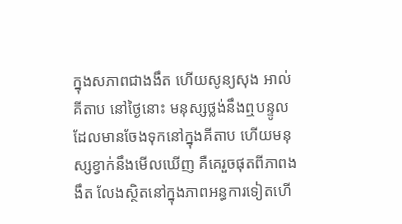ក្នុងសភាពជាងងឹត ហើយសូន្យសុង អាល់គីតាប នៅថ្ងៃនោះ មនុស្សថ្លង់នឹងឮបន្ទូល ដែលមានចែងទុកនៅក្នុងគីតាប ហើយមនុស្សខ្វាក់នឹងមើលឃើញ គឺគេរួចផុតពីភាពងងឹត លែងស្ថិតនៅក្នុងភាពអន្ធការទៀតហើ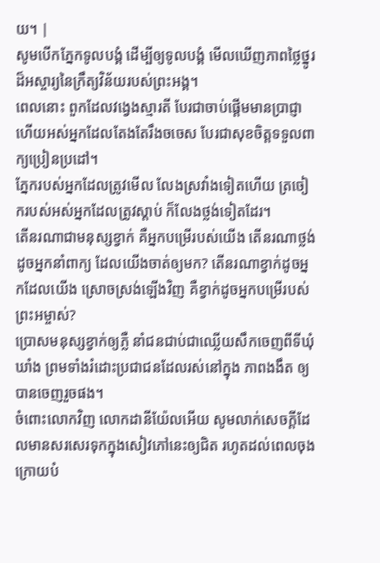យ។ |
សូមបើកភ្នែកទូលបង្គំ ដើម្បីឲ្យទូលបង្គំ មើលឃើញភាពថ្លៃថ្នូរ ដ៏អស្ចារ្យនៃក្រឹត្យវិន័យរបស់ព្រះអង្គ។
ពេលនោះ ពួកដែលវង្វេងស្មារតី បែរជាចាប់ផ្ដើមមានប្រាជ្ញា ហើយអស់អ្នកដែលតែងតែរឹងចចេស បែរជាសុខចិត្តទទួលពាក្យប្រៀនប្រដៅ។
ភ្នែករបស់អ្នកដែលត្រូវមើល លែងស្រវាំងទៀតហើយ ត្រចៀករបស់អស់អ្នកដែលត្រូវស្ដាប់ ក៏លែងថ្លង់ទៀតដែរ។
តើនរណាជាមនុស្សខ្វាក់ គឺអ្នកបម្រើរបស់យើង តើនរណាថ្លង់ដូចអ្នកនាំពាក្យ ដែលយើងចាត់ឲ្យមក? តើនរណាខ្វាក់ដូចអ្នកដែលយើង ស្រោចស្រង់ឡើងវិញ គឺខ្វាក់ដូចអ្នកបម្រើរបស់ព្រះអម្ចាស់?
ប្រោសមនុស្សខ្វាក់ឲ្យភ្លឺ នាំជនជាប់ជាឈ្លើយសឹកចេញពីទីឃុំឃាំង ព្រមទាំងរំដោះប្រជាជនដែលរស់នៅក្នុង ភាពងងឹត ឲ្យបានចេញរួចផង។
ចំពោះលោកវិញ លោកដានីយ៉ែលអើយ សូមលាក់សេចក្ដីដែលមានសរសេរទុកក្នុងសៀវភៅនេះឲ្យជិត រហូតដល់ពេលចុងក្រោយបំ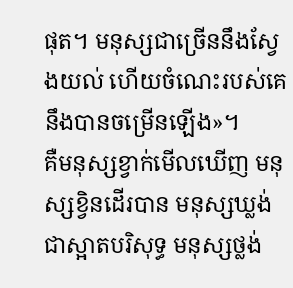ផុត។ មនុស្សជាច្រើននឹងស្វែងយល់ ហើយចំណេះរបស់គេនឹងបានចម្រើនឡើង»។
គឺមនុស្សខ្វាក់មើលឃើញ មនុស្សខ្វិនដើរបាន មនុស្សឃ្លង់ជាស្អាតបរិសុទ្ធ មនុស្សថ្លង់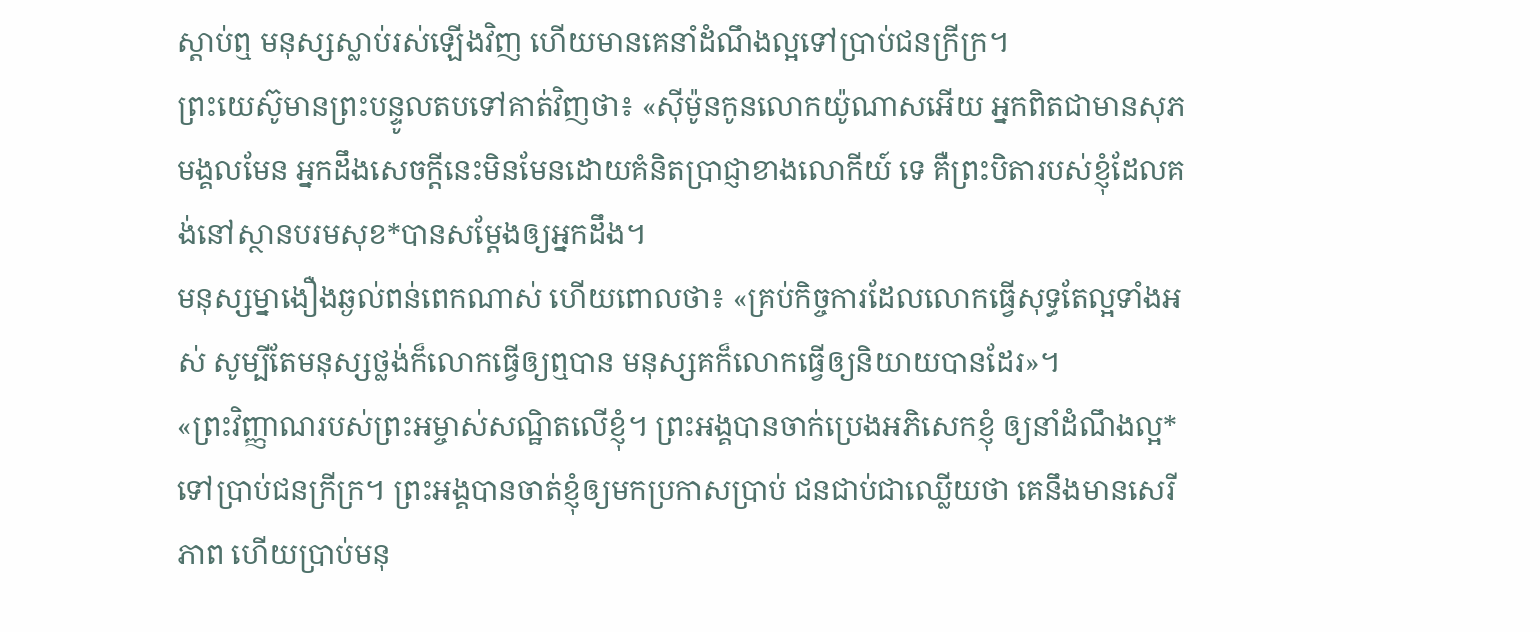ស្ដាប់ឮ មនុស្សស្លាប់រស់ឡើងវិញ ហើយមានគេនាំដំណឹងល្អទៅប្រាប់ជនក្រីក្រ។
ព្រះយេស៊ូមានព្រះបន្ទូលតបទៅគាត់វិញថា៖ «ស៊ីម៉ូនកូនលោកយ៉ូណាសអើយ អ្នកពិតជាមានសុភមង្គលមែន អ្នកដឹងសេចក្ដីនេះមិនមែនដោយគំនិតប្រាជ្ញាខាងលោកីយ៍ ទេ គឺព្រះបិតារបស់ខ្ញុំដែលគង់នៅស្ថានបរមសុខ*បានសម្តែងឲ្យអ្នកដឹង។
មនុស្សម្នាងឿងឆ្ងល់ពន់ពេកណាស់ ហើយពោលថា៖ «គ្រប់កិច្ចការដែលលោកធ្វើសុទ្ធតែល្អទាំងអស់ សូម្បីតែមនុស្សថ្លង់ក៏លោកធ្វើឲ្យឮបាន មនុស្សគក៏លោកធ្វើឲ្យនិយាយបានដែរ»។
«ព្រះវិញ្ញាណរបស់ព្រះអម្ចាស់សណ្ឋិតលើខ្ញុំ។ ព្រះអង្គបានចាក់ប្រេងអភិសេកខ្ញុំ ឲ្យនាំដំណឹងល្អ*ទៅប្រាប់ជនក្រីក្រ។ ព្រះអង្គបានចាត់ខ្ញុំឲ្យមកប្រកាសប្រាប់ ជនជាប់ជាឈ្លើយថា គេនឹងមានសេរីភាព ហើយប្រាប់មនុ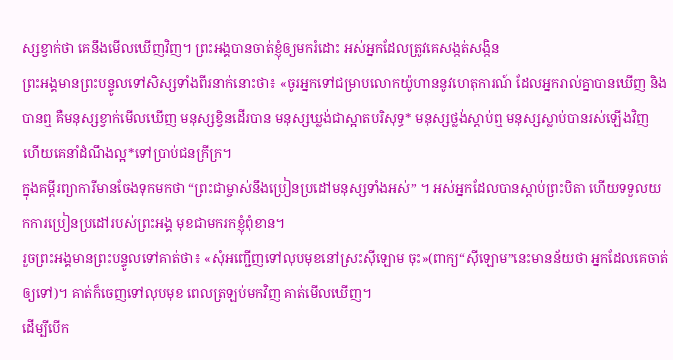ស្សខ្វាក់ថា គេនឹងមើលឃើញវិញ។ ព្រះអង្គបានចាត់ខ្ញុំឲ្យមករំដោះ អស់អ្នកដែលត្រូវគេសង្កត់សង្កិន
ព្រះអង្គមានព្រះបន្ទូលទៅសិស្សទាំងពីរនាក់នោះថា៖ «ចូរអ្នកទៅជម្រាបលោកយ៉ូហាននូវហេតុការណ៍ ដែលអ្នករាល់គ្នាបានឃើញ និងបានឮ គឺមនុស្សខ្វាក់មើលឃើញ មនុស្សខ្វិនដើរបាន មនុស្សឃ្លង់ជាស្អាតបរិសុទ្ធ* មនុស្សថ្លង់ស្ដាប់ឮ មនុស្សស្លាប់បានរស់ឡើងវិញ ហើយគេនាំដំណឹងល្អ*ទៅប្រាប់ជនក្រីក្រ។
ក្នុងគម្ពីរព្យាការីមានចែងទុកមកថា “ព្រះជាម្ចាស់នឹងប្រៀនប្រដៅមនុស្សទាំងអស់” ។ អស់អ្នកដែលបានស្ដាប់ព្រះបិតា ហើយទទួលយកការប្រៀនប្រដៅរបស់ព្រះអង្គ មុខជាមករកខ្ញុំពុំខាន។
រួចព្រះអង្គមានព្រះបន្ទូលទៅគាត់ថា៖ «សុំអញ្ជើញទៅលុបមុខនៅស្រះស៊ីឡោម ចុះ»(ពាក្យ“ស៊ីឡោម”នេះមានន័យថា អ្នកដែលគេចាត់ឲ្យទៅ)។ គាត់ក៏ចេញទៅលុបមុខ ពេលត្រឡប់មកវិញ គាត់មើលឃើញ។
ដើម្បីបើក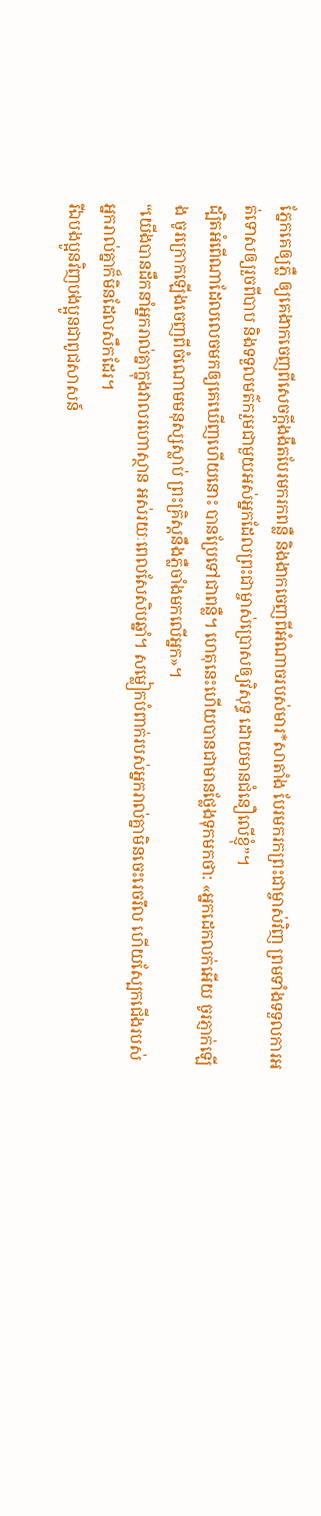ភ្នែកគេឲ្យភ្លឺ ឲ្យគេងាកចេញពីសេចក្ដីងងឹតបែរមករកពន្លឺ និងងាកចេញពីអំណាចរបស់មារ*សាតាំង បែរមករកព្រះជាម្ចាស់វិញ ព្រមទាំងទទួលការអត់ទោសឲ្យរួចពីបាប និងទទួលមត៌ករួមជាមួយអស់អ្នកដែលព្រះជាម្ចាស់ប្រោសឲ្យវិសុទ្ធ ដោយមានជំនឿលើខ្ញុំ”។
ដ្បិតអំពើណាដែលលេចមកឲ្យគេឃើញហើយនោះ បានប្រែទៅជាពន្លឺ។ ហេតុនេះហើយបានជាមានថ្លែងទុកមកថា: «អ្នកដេកលក់អើយ ចូរភ្ញាក់ឡើង ចូរក្រោកឡើងចេញពីចំណោមមនុស្សស្លាប់ ព្រះគ្រិស្តនឹងភ្លឺចាំងមកលើអ្នក»។
“យើងបានដឹកនាំអ្នករាល់គ្នាក្នុងវាលរហោស្ថាន អស់រយៈពេលសែសិបឆ្នាំ។ សម្លៀកបំពាក់របស់អ្នករាល់គ្នាមិនចេះរេចរឹល ហើយស្បែកជើងរបស់អ្នករាល់គ្នាក៏មិនដែលសឹកដែរ។
រីឯបងប្អូនវិញបងប្អូនជាពូជសាសន៍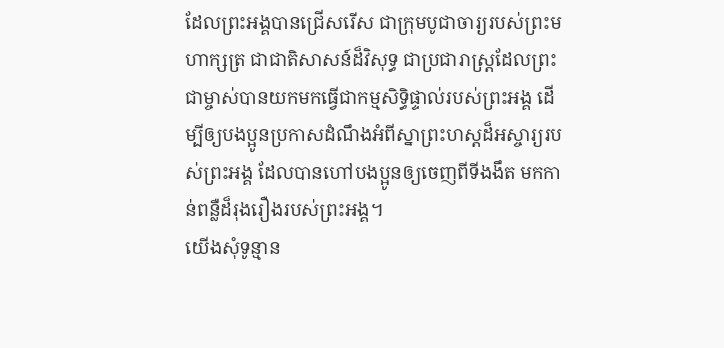ដែលព្រះអង្គបានជ្រើសរើស ជាក្រុមបូជាចារ្យរបស់ព្រះមហាក្សត្រ ជាជាតិសាសន៍ដ៏វិសុទ្ធ ជាប្រជារាស្ដ្រដែលព្រះជាម្ចាស់បានយកមកធ្វើជាកម្មសិទ្ធិផ្ទាល់របស់ព្រះអង្គ ដើម្បីឲ្យបងប្អូនប្រកាសដំណឹងអំពីស្នាព្រះហស្ដដ៏អស្ចារ្យរបស់ព្រះអង្គ ដែលបានហៅបងប្អូនឲ្យចេញពីទីងងឹត មកកាន់ពន្លឺដ៏រុងរឿងរបស់ព្រះអង្គ។
យើងសុំទូន្មាន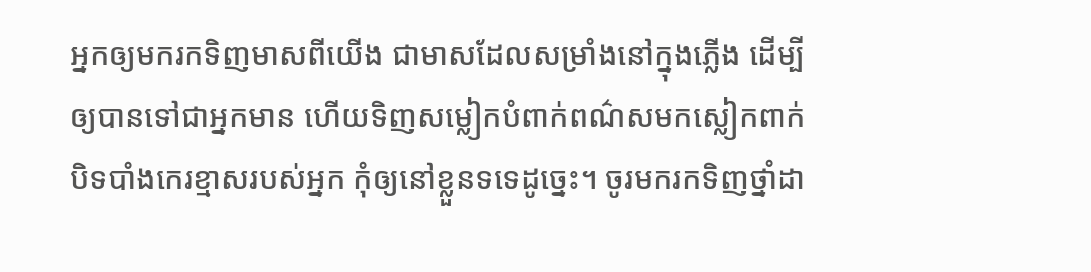អ្នកឲ្យមករកទិញមាសពីយើង ជាមាសដែលសម្រាំងនៅក្នុងភ្លើង ដើម្បីឲ្យបានទៅជាអ្នកមាន ហើយទិញសម្លៀកបំពាក់ពណ៌សមកស្លៀកពាក់បិទបាំងកេរខ្មាសរបស់អ្នក កុំឲ្យនៅខ្លួនទទេដូច្នេះ។ ចូរមករកទិញថ្នាំដា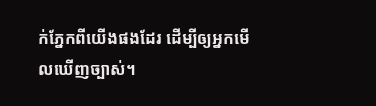ក់ភ្នែកពីយើងផងដែរ ដើម្បីឲ្យអ្នកមើលឃើញច្បាស់។